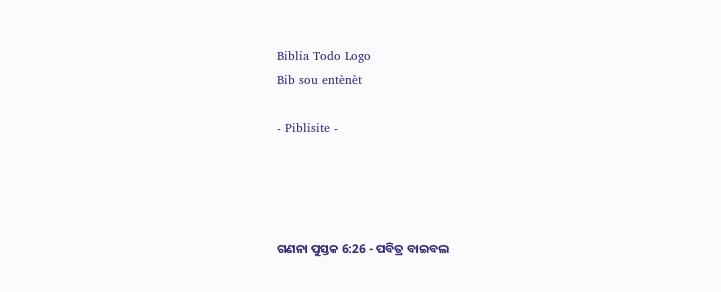Biblia Todo Logo
Bib sou entènèt

- Piblisite -




ଗଣନା ପୁସ୍ତକ 6:26 - ପବିତ୍ର ବାଇବଲ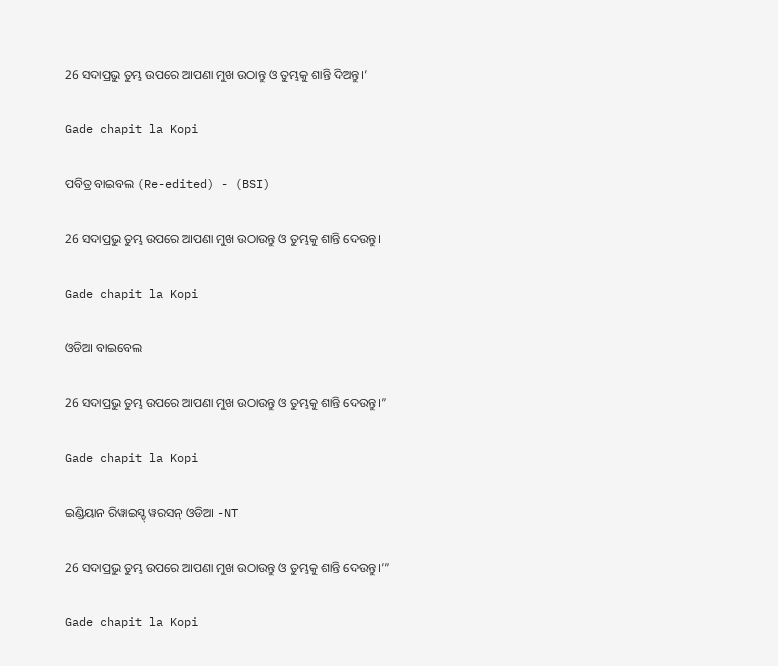26 ସଦାପ୍ରଭୁ ତୁମ୍ଭ ଉପରେ ଆପଣା ମୁଖ ଉଠାନ୍ତୁ ଓ ତୁମ୍ଭକୁ ଶାନ୍ତି ଦିଅନ୍ତୁ।’

Gade chapit la Kopi

ପବିତ୍ର ବାଇବଲ (Re-edited) - (BSI)

26 ସଦାପ୍ରଭୁ ତୁମ୍ଭ ଉପରେ ଆପଣା ମୁଖ ଉଠାଉନ୍ତୁ ଓ ତୁମ୍ଭକୁ ଶାନ୍ତି ଦେଉନ୍ତୁ।

Gade chapit la Kopi

ଓଡିଆ ବାଇବେଲ

26 ସଦାପ୍ରଭୁ ତୁମ୍ଭ ଉପରେ ଆପଣା ମୁଖ ଉଠାଉନ୍ତୁ ଓ ତୁମ୍ଭକୁ ଶାନ୍ତି ଦେଉନ୍ତୁ।”

Gade chapit la Kopi

ଇଣ୍ଡିୟାନ ରିୱାଇସ୍ଡ୍ ୱରସନ୍ ଓଡିଆ -NT

26 ସଦାପ୍ରଭୁ ତୁମ୍ଭ ଉପରେ ଆପଣା ମୁଖ ଉଠାଉନ୍ତୁ ଓ ତୁମ୍ଭକୁ ଶାନ୍ତି ଦେଉନ୍ତୁ।’”

Gade chapit la Kopi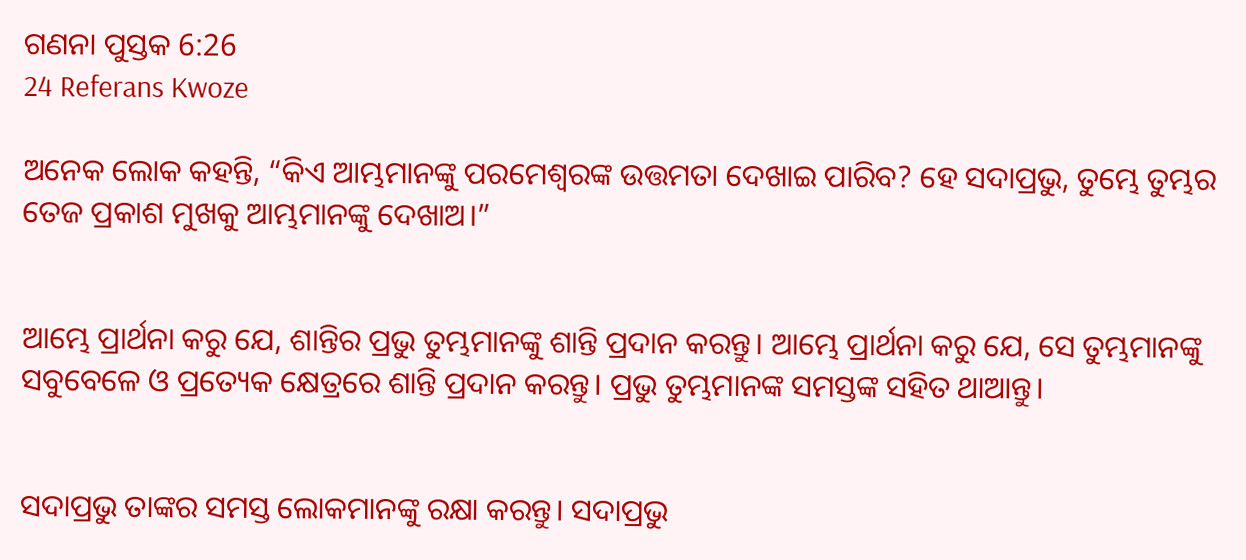ଗଣନା ପୁସ୍ତକ 6:26
24 Referans Kwoze

ଅନେକ ଲୋକ କହନ୍ତି, “କିଏ ଆମ୍ଭମାନଙ୍କୁ ପରମେଶ୍ୱରଙ୍କ ଉତ୍ତମତା ଦେଖାଇ ପାରିବ? ହେ ସଦାପ୍ରଭୁ, ତୁମ୍ଭେ ତୁମ୍ଭର ତେଜ ପ୍ରକାଶ ମୁଖକୁ ଆମ୍ଭମାନଙ୍କୁ ଦେଖାଅ।”


ଆମ୍ଭେ ପ୍ରାର୍ଥନା କରୁ ଯେ, ଶାନ୍ତିର ପ୍ରଭୁ ତୁମ୍ଭମାନଙ୍କୁ ଶାନ୍ତି ପ୍ରଦାନ କରନ୍ତୁ। ଆମ୍ଭେ ପ୍ରାର୍ଥନା କରୁ ଯେ, ସେ ତୁମ୍ଭମାନଙ୍କୁ ସବୁବେଳେ ଓ ପ୍ରତ୍ୟେକ କ୍ଷେତ୍ରରେ ଶାନ୍ତି ପ୍ରଦାନ କରନ୍ତୁ। ପ୍ରଭୁ ତୁମ୍ଭମାନଙ୍କ ସମସ୍ତଙ୍କ ସହିତ ଥାଆନ୍ତୁ।


ସଦାପ୍ରଭୁ ତାଙ୍କର ସମସ୍ତ ଲୋକମାନଙ୍କୁ ରକ୍ଷା କରନ୍ତୁ। ସଦାପ୍ରଭୁ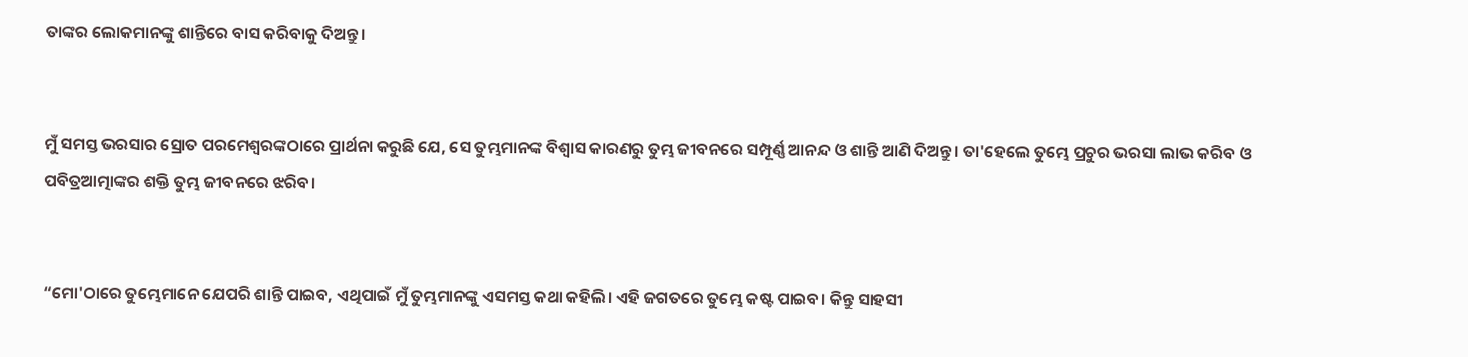ତାଙ୍କର ଲୋକମାନଙ୍କୁ ଶାନ୍ତିରେ ବାସ କରିବାକୁ ଦିଅନ୍ତୁ।


ମୁଁ ସମସ୍ତ ଭରସାର ସ୍ରୋତ ପରମେଶ୍ୱରଙ୍କଠାରେ ପ୍ରାର୍ଥନା କରୁଛି ଯେ, ସେ ତୁମ୍ଭମାନଙ୍କ ବିଶ୍ୱାସ କାରଣରୁ ତୁମ୍ଭ ଜୀବନରେ ସମ୍ପୂର୍ଣ୍ଣ ଆନନ୍ଦ ଓ ଶାନ୍ତି ଆଣି ଦିଅନ୍ତୁ। ତା'ହେଲେ ତୁମ୍ଭେ ପ୍ରଚୁର ଭରସା ଲାଭ କରିବ ଓ ପବିତ୍ରଆତ୍ମାଙ୍କର ଶକ୍ତି ତୁମ୍ଭ ଜୀବନରେ ଝରିବ।


“ମୋ'ଠାରେ ତୁମ୍ଭେମାନେ ଯେପରି ଶାନ୍ତି ପାଇବ, ଏଥିପାଇଁ ମୁଁ ତୁମ୍ଭମାନଙ୍କୁ ଏସମସ୍ତ କଥା କହିଲି। ଏହି ଜଗତରେ ତୁମ୍ଭେ କଷ୍ଟ ପାଇବ। କିନ୍ତୁ ସାହସୀ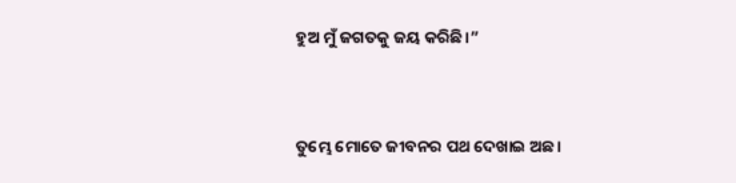ହୁଅ ମୁଁ ଜଗତକୁ ଜୟ କରିଛି।”


ତୁମ୍ଭେ ମୋତେ ଜୀବନର ପଥ ଦେଖାଇ ଅଛ।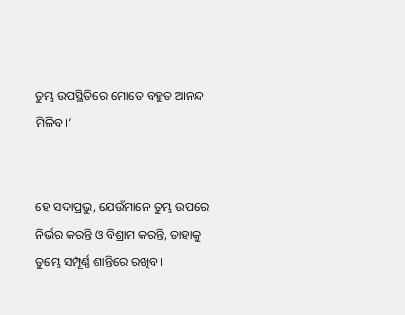ତୁମ୍ଭ ଉପସ୍ଥିତିରେ ମୋତେ ବହୁତ ଆନନ୍ଦ ମିଳିବ।’


ହେ ସଦାପ୍ରଭୁ, ଯେଉଁମାନେ ତୁମ୍ଭ ଉପରେ ନିର୍ଭର କରନ୍ତି ଓ ବିଶ୍ରାମ କରନ୍ତି, ତାହାକୁ ତୁମ୍ଭେ ସମ୍ପୂର୍ଣ୍ଣ ଶାନ୍ତିରେ ରଖିବ।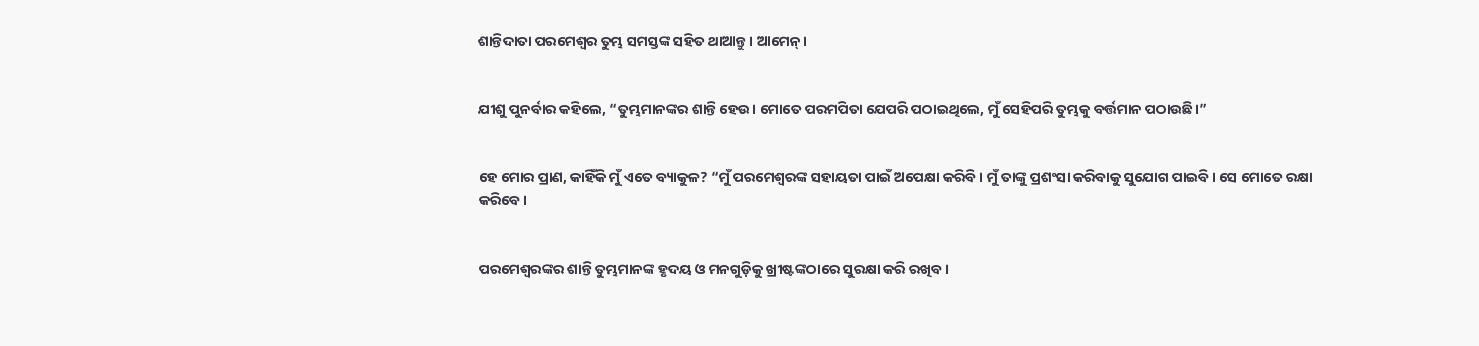ଶାନ୍ତିଦାତା ପରମେଶ୍ୱର ତୁମ୍ଭ ସମସ୍ତଙ୍କ ସହିତ ଥାଆନ୍ତୁ। ଆମେନ୍।


ଯୀଶୁ ପୁନର୍ବାର କହିଲେ, “ତୁମ୍ଭମାନଙ୍କର ଶାନ୍ତି ହେଉ। ମୋତେ ପରମପିତା ଯେପରି ପଠାଇଥିଲେ, ମୁଁ ସେହିପରି ତୁମ୍ଭକୁ ବର୍ତ୍ତମାନ ପଠାଉଛି।”


ହେ ମୋର ପ୍ରାଣ, କାହିଁକି ମୁଁ ଏତେ ବ୍ୟାକୁଳ? “ମୁଁ ପରମେଶ୍ୱରଙ୍କ ସହାୟତା ପାଇଁ ଅପେକ୍ଷା କରିବି। ମୁଁ ତାଙ୍କୁ ପ୍ରଶଂସା କରିବାକୁ ସୁଯୋଗ ପାଇବି। ସେ ମୋତେ ରକ୍ଷା କରିବେ।


ପରମେଶ୍ୱରଙ୍କର ଶାନ୍ତି ତୁମ୍ଭମାନଙ୍କ ହୃଦୟ ଓ ମନଗୁଡ଼ିକୁ ଖ୍ରୀଷ୍ଟଙ୍କଠାରେ ସୁରକ୍ଷା କରି ରଖିବ।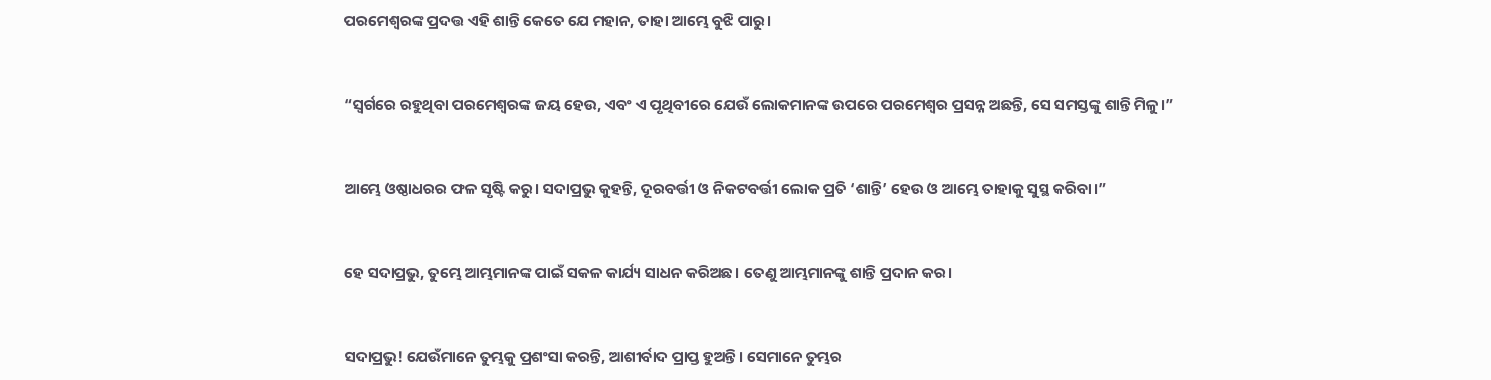ପରମେଶ୍ୱରଙ୍କ ପ୍ରଦତ୍ତ ଏହି ଶାନ୍ତି କେତେ ଯେ ମହାନ, ତାହା ଆମ୍ଭେ ବୁଝି ପାରୁ।


“ସ୍ୱର୍ଗରେ ରହୁଥିବା ପରମେଶ୍ୱରଙ୍କ ଜୟ ହେଉ, ଏବଂ ଏ ପୃଥିବୀରେ ଯେଉଁ ଲୋକମାନଙ୍କ ଉପରେ ପରମେଶ୍ୱର ପ୍ରସନ୍ନ ଅଛନ୍ତି, ସେ ସମସ୍ତଙ୍କୁ ଶାନ୍ତି ମିଳୁ।”


ଆମ୍ଭେ ଓଷ୍ଠାଧରର ଫଳ ସୃଷ୍ଟି କରୁ। ସଦାପ୍ରଭୁ କୁହନ୍ତି, ଦୂରବର୍ତ୍ତୀ ଓ ନିକଟବର୍ତ୍ତୀ ଲୋକ ପ୍ରତି ‘ଶାନ୍ତି’ ହେଉ ଓ ଆମ୍ଭେ ତାହାକୁ ସୁସ୍ଥ କରିବା।”


ହେ ସଦାପ୍ରଭୁ, ତୁମ୍ଭେ ଆମ୍ଭମାନଙ୍କ ପାଇଁ ସକଳ କାର୍ଯ୍ୟ ସାଧନ କରିଅଛ। ତେଣୁ ଆମ୍ଭମାନଙ୍କୁ ଶାନ୍ତି ପ୍ରଦାନ କର।


ସଦାପ୍ରଭୁ! ଯେଉଁମାନେ ତୁମ୍ଭକୁ ପ୍ରଶଂସା କରନ୍ତି, ଆଶୀର୍ବାଦ ପ୍ରାପ୍ତ ହୁଅନ୍ତି। ସେମାନେ ତୁମ୍ଭର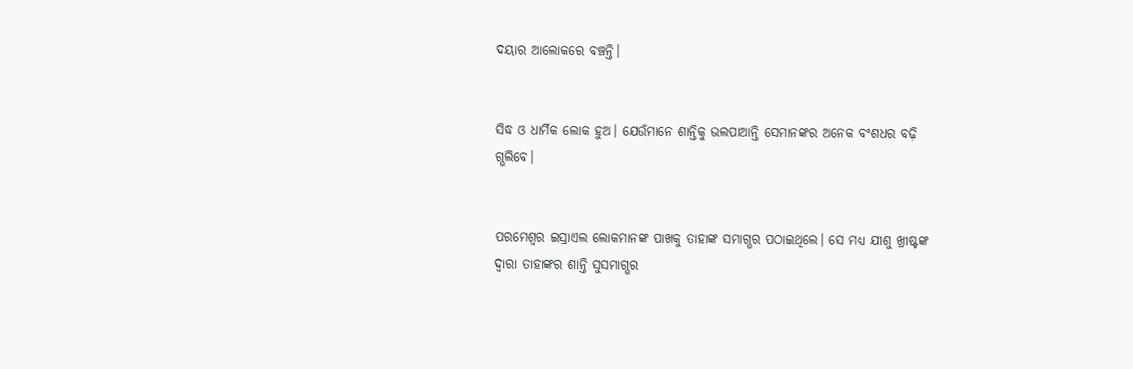ଦୟାର ଆଲୋକରେ ବଞ୍ଚନ୍ତି।


ସିଦ୍ଧ ଓ ଧାର୍ମିକ ଲୋକ ହୁଅ। ଯେଉଁମାନେ ଶାନ୍ତିକୁ ଭଲପାଆନ୍ତି ସେମାନଙ୍କର ଅନେକ ବଂଶଧର ବଢ଼ି ଗ୍ଭଲିବେ।


ପରମେଶ୍ୱର ଇସ୍ରାଏଲ ଲୋକମାନଙ୍କ ପାଖକୁ ତାହାଙ୍କ ସମାଗ୍ଭର ପଠାଇଥିଲେ। ସେ ମଧ୍ୟ ଯୀଶୁ ଖ୍ରୀଷ୍ଟଙ୍କ ଦ୍ୱାରା ତାହାଙ୍କର ଶାନ୍ତି ସୁସମାଗ୍ଭର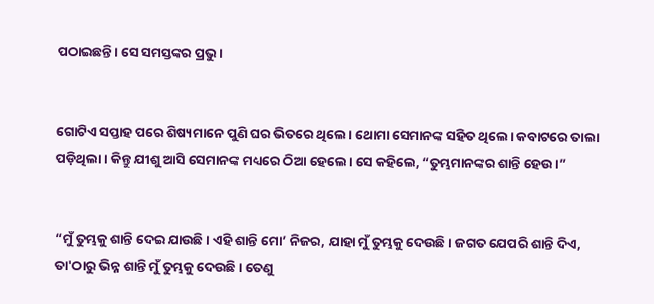ପଠାଇଛନ୍ତି। ସେ ସମସ୍ତଙ୍କର ପ୍ରଭୁ।


ଗୋଟିଏ ସପ୍ତାହ ପରେ ଶିଷ୍ୟମାନେ ପୁଣି ଘର ଭିତରେ ଥିଲେ। ଥୋମା ସେମାନଙ୍କ ସହିତ ଥିଲେ। କବାଟରେ ତାଲା ପଡ଼ିଥିଲା। କିନ୍ତୁ ଯୀଶୁ ଆସି ସେମାନଙ୍କ ମଧ୍ୟରେ ଠିଆ ହେଲେ। ସେ କହିଲେ, “ତୁମ୍ଭମାନଙ୍କର ଶାନ୍ତି ହେଉ।”


“ମୁଁ ତୁମ୍ଭକୁ ଶାନ୍ତି ଦେଇ ଯାଉଛି। ଏହି ଶାନ୍ତି ମୋ’ ନିଜର, ଯାହା ମୁଁ ତୁମ୍ଭକୁ ଦେଉଛି। ଜଗତ ଯେପରି ଶାନ୍ତି ଦିଏ, ତା'ଠାରୁ ଭିନ୍ନ ଶାନ୍ତି ମୁଁ ତୁମ୍ଭକୁ ଦେଉଛି। ତେଣୁ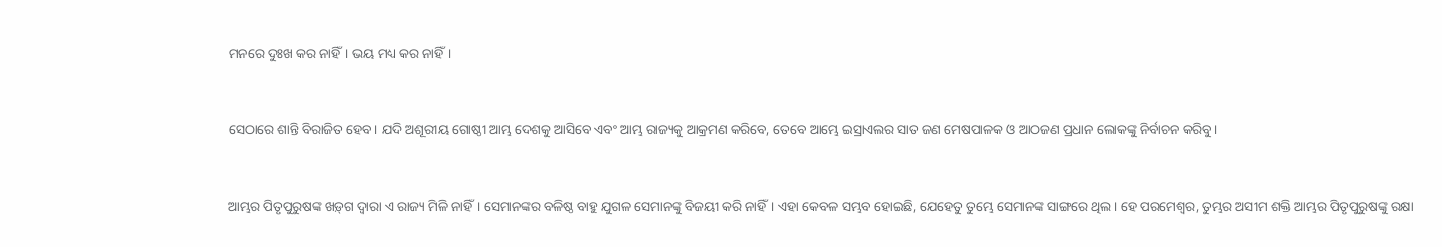ମନରେ ଦୁଃଖ କର ନାହିଁ। ଭୟ ମଧ୍ୟ କର ନାହିଁ।


ସେଠାରେ ଶାନ୍ତି ବିରାଜିତ ହେବ। ଯଦି ଅଶୂରୀୟ ଗୋଷ୍ଠୀ ଆମ୍ଭ ଦେଶକୁ ଆସିବେ ଏବଂ ଆମ୍ଭ ରାଜ୍ୟକୁ ଆକ୍ରମଣ କରିବେ, ତେବେ ଆମ୍ଭେ ଇସ୍ରାଏଲର ସାତ ଜଣ ମେଷପାଳକ ଓ ଆଠଜଣ ପ୍ରଧାନ ଲୋକଙ୍କୁ ନିର୍ବାଚନ କରିବୁ।


ଆମ୍ଭର ପିତୃପୁରୁଷଙ୍କ ଖ‌ଡ଼୍‌ଗ ଦ୍ୱାରା ଏ ରାଜ୍ୟ ମିଳି ନାହିଁ। ସେମାନଙ୍କର ବଳିଷ୍ଠ ବାହୁ ଯୁଗଳ ସେମାନଙ୍କୁ ବିଜୟୀ କରି ନାହିଁ। ଏହା କେବଳ ସମ୍ଭବ ହୋଇଛି, ଯେହେତୁ ତୁମ୍ଭେ ସେମାନଙ୍କ ସାଙ୍ଗରେ ଥିଲ। ହେ ପରମେଶ୍ୱର, ତୁମ୍ଭର ଅସୀମ ଶକ୍ତି ଆମ୍ଭର ପିତୃପୁରୁଷଙ୍କୁ ରକ୍ଷା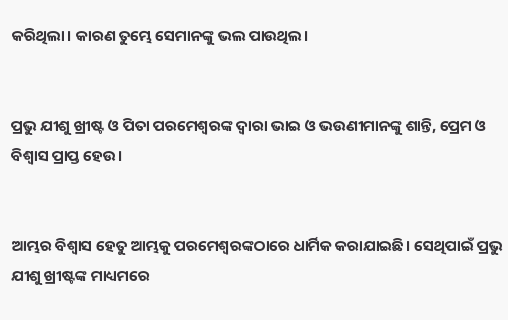କରିଥିଲା। କାରଣ ତୁମ୍ଭେ ସେମାନଙ୍କୁ ଭଲ ପାଉଥିଲ।


ପ୍ରଭୁ ଯୀଶୁ ଖ୍ରୀଷ୍ଟ ଓ ପିତା ପରମେଶ୍ୱରଙ୍କ ଦ୍ୱାରା ଭାଇ ଓ ଭଉଣୀମାନଙ୍କୁ ଶାନ୍ତି, ପ୍ରେମ ଓ ବିଶ୍ୱାସ ପ୍ରାପ୍ତ ହେଉ।


ଆମ୍ଭର ବିଶ୍ୱାସ ହେତୁ ଆମ୍ଭକୁ ପରମେଶ୍ୱରଙ୍କଠାରେ ଧାର୍ମିକ କରାଯାଇଛି। ସେଥିପାଇଁ ପ୍ରଭୁ ଯୀଶୁ ଖ୍ରୀଷ୍ଟଙ୍କ ମାଧ୍ୟମରେ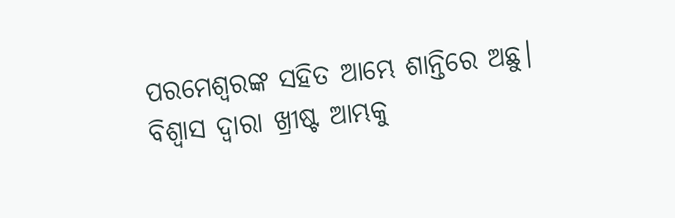ପରମେଶ୍ୱରଙ୍କ ସହିତ ଆମ୍ଭେ ଶାନ୍ତିରେ ଅଛୁ। ବିଶ୍ୱାସ ଦ୍ୱାରା ଖ୍ରୀଷ୍ଟ ଆମ୍ଭକୁ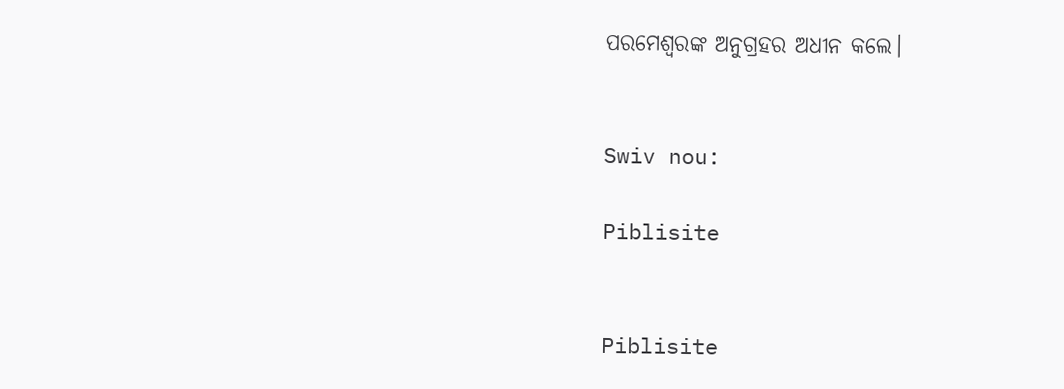ପରମେଶ୍ୱରଙ୍କ ଅନୁଗ୍ରହର ଅଧୀନ କଲେ।


Swiv nou:

Piblisite


Piblisite